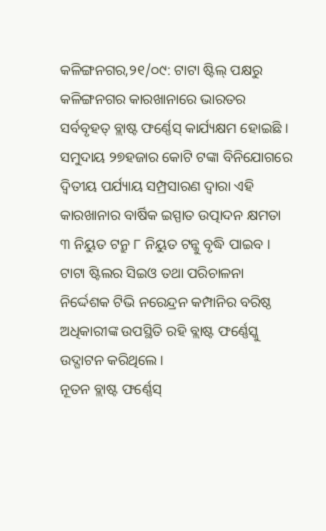କଳିଙ୍ଗନଗର,୨୧/୦୯: ଟାଟା ଷ୍ଟିଲ୍ ପକ୍ଷରୁ କଳିଙ୍ଗନଗର କାରଖାନାରେ ଭାରତର ସର୍ବବୃହତ୍ ବ୍ଲାଷ୍ଟ ଫର୍ଣ୍ଣେସ୍ କାର୍ଯ୍ୟକ୍ଷମ ହୋଇଛି । ସମୁଦାୟ ୨୭ହଜାର କୋଟି ଟଙ୍କା ବିନିଯୋଗରେ ଦ୍ୱିତୀୟ ପର୍ଯ୍ୟାୟ ସମ୍ପ୍ରସାରଣ ଦ୍ୱାରା ଏହି କାରଖାନାର ବାର୍ଷିକ ଇସ୍ପାତ ଉତ୍ପାଦନ କ୍ଷମତା ୩ ନିୟୁତ ଟନ୍ରୁ ୮ ନିୟୁତ ଟନ୍କୁ ବୃଦ୍ଧି ପାଇବ । ଟାଟା ଷ୍ଟିଲର ସିଇଓ ତଥା ପରିଚାଳନା ନିର୍ଦ୍ଦେଶକ ଟିଭି ନରେନ୍ଦ୍ରନ କମ୍ପାନିର ବରିଷ୍ଠ ଅଧିକାରୀଙ୍କ ଉପସ୍ଥିତି ରହି ବ୍ଲାଷ୍ଟ ଫର୍ଣ୍ଣେସ୍କୁ ଉଦ୍ଘାଟନ କରିଥିଲେ ।
ନୂତନ ବ୍ଲାଷ୍ଟ ଫର୍ଣ୍ଣେସ୍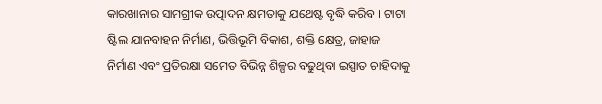କାରଖାନାର ସାମଗ୍ରୀକ ଉତ୍ପାଦନ କ୍ଷମତାକୁ ଯଥେଷ୍ଟ ବୃଦ୍ଧି କରିବ । ଟାଟା ଷ୍ଟିଲ ଯାନବାହନ ନିର୍ମାଣ, ଭିତ୍ତିଭୂମି ବିକାଶ, ଶକ୍ତି କ୍ଷେତ୍ର, ଜାହାଜ ନିର୍ମାଣ ଏବଂ ପ୍ରତିରକ୍ଷା ସମେତ ବିଭିନ୍ନ ଶିଳ୍ପର ବଢୁଥିବା ଇସ୍ପାତ ଚାହିଦାକୁ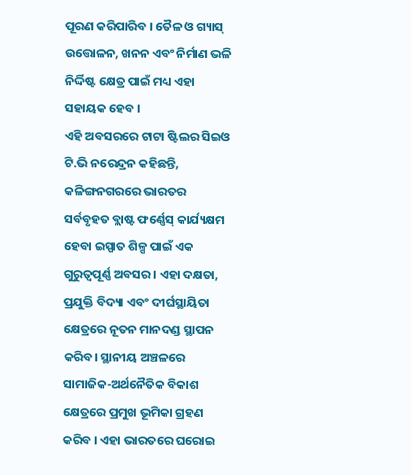ପୂରଣ କରିପାରିବ । ତୈଳ ଓ ଗ୍ୟାସ୍ ଉତ୍ତୋଳନ, ଖନନ ଏବଂ ନିର୍ମାଣ ଭଳି ନିର୍ଦ୍ଦିଷ୍ଟ କ୍ଷେତ୍ର ପାଇଁ ମଧ୍ୟ ଏହା ସହାୟକ ହେବ ।
ଏହି ଅବସରରେ ଟାଟା ଷ୍ଟିଲର ସିଇଓ ଟି.ଭି ନରେନ୍ଦ୍ରନ କହିଛନ୍ତି, କଳିଙ୍ଗନଗରରେ ଭାରତର ସର୍ବବୃହତ ବ୍ଲାଷ୍ଟ ଫର୍ଣ୍ଣେସ୍ କାର୍ଯ୍ୟକ୍ଷମ ହେବା ଇସ୍ପାତ ଶିଳ୍ପ ପାଇଁ ଏକ ଗୁରୁତ୍ୱପୂର୍ଣ୍ଣ ଅବସର । ଏହା ଦକ୍ଷତା, ପ୍ରଯୁକ୍ତି ବିଦ୍ୟା ଏବଂ ଦୀର୍ଘସ୍ଥାୟିତା କ୍ଷେତ୍ରରେ ନୂତନ ମାନଦଣ୍ଡ ସ୍ଥାପନ କରିବ। ସ୍ଥାନୀୟ ଅଞ୍ଚଳରେ ସାମାଜିକ-ଅର୍ଥନୈତିକ ବିକାଶ କ୍ଷେତ୍ରରେ ପ୍ରମୁଖ ଭୂମିକା ଗ୍ରହଣ କରିବ । ଏହା ଭାରତରେ ଘରୋଇ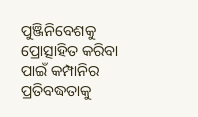ପୁଞ୍ଜିନିବେଶକୁ ପ୍ରୋତ୍ସାହିତ କରିବା ପାଇଁ କମ୍ପାନିର ପ୍ରତିବଦ୍ଧତାକୁ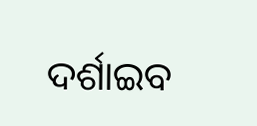ଦର୍ଶାଇବ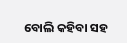ବୋଲି କହିବା ସହ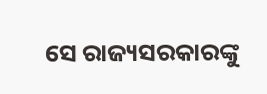ସେ ରାଜ୍ୟସରକାରଙ୍କୁ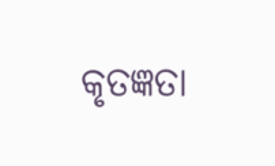କୃତଜ୍ଞତା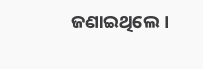ଜଣାଇଥିଲେ।